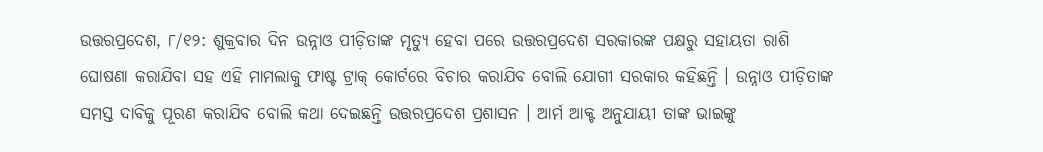ଉତ୍ତରପ୍ରଦେଶ, ୮/୧୨: ଶୁକ୍ରବାର ଦିନ ଉନ୍ନାଓ ପୀଡ଼ିତାଙ୍କ ମୃତ୍ୟୁ ହେବା ପରେ ଉତ୍ତରପ୍ରଦେଶ ସରକାରଙ୍କ ପକ୍ଷରୁ ସହାୟତା ରାଶି ଘୋଷଣା କରାଯିବା ସହ ଏହି ମାମଲାକୁ ଫାଷ୍ଟ ଟ୍ରାକ୍ କୋର୍ଟରେ ବିଚାର କରାଯିବ ବୋଲି ଯୋଗୀ ସରକାର କହିଛନ୍ତି । ଉନ୍ନାଓ ପୀଡ଼ିତାଙ୍କ ସମସ୍ତ ଦାବିକୁ ପୂରଣ କରାଯିବ ବୋଲି କଥା ଦେଇଛନ୍ତି ଉତ୍ତରପ୍ରଦେଶ ପ୍ରଶାସନ । ଆର୍ମ ଆକ୍ଟ ଅନୁଯାୟୀ ତାଙ୍କ ଭାଇଙ୍କୁ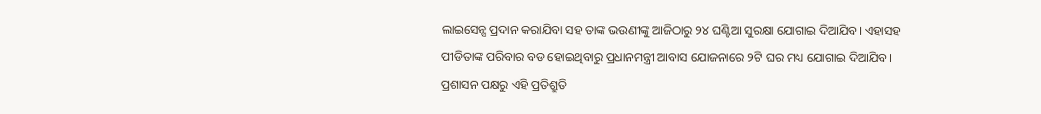ଲାଇସେନ୍ସ ପ୍ରଦାନ କରାଯିବା ସହ ତାଙ୍କ ଭଉଣୀଙ୍କୁ ଆଜିଠାରୁ ୨୪ ଘଣ୍ଟିଆ ସୁରକ୍ଷା ଯୋଗାଇ ଦିଆଯିବ। ଏହାସହ ପୀଡିତାଙ୍କ ପରିବାର ବଡ ହୋଇଥିବାରୁ ପ୍ରଧାନମନ୍ତ୍ରୀ ଆବାସ ଯୋଜନାରେ ୨ଟି ଘର ମଧ୍ୟ ଯୋଗାଇ ଦିଆଯିବ। ପ୍ରଶାସନ ପକ୍ଷରୁ ଏହି ପ୍ରତିଶ୍ରୁତି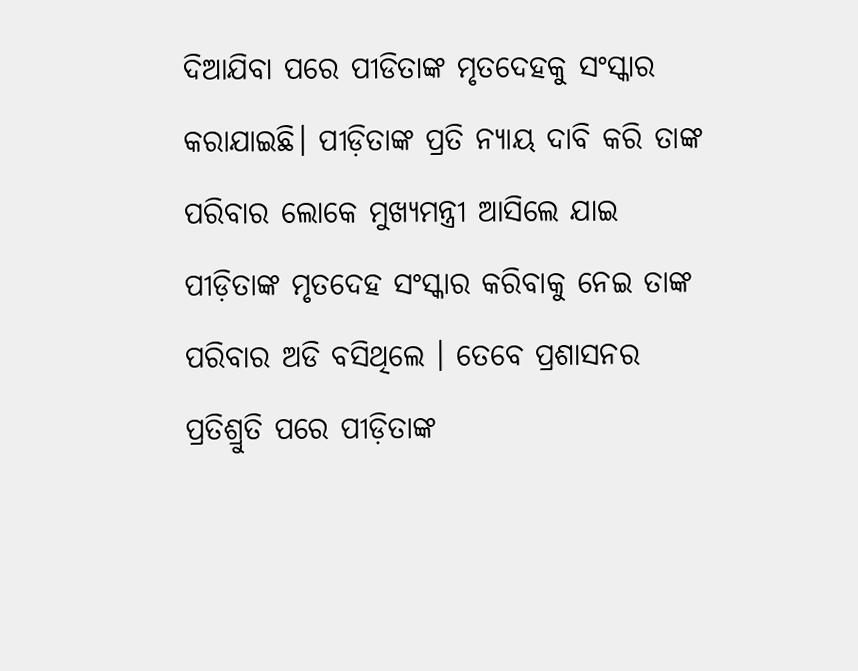ଦିଆଯିବା ପରେ ପୀଡିତାଙ୍କ ମୃତଦେହକୁ ସଂସ୍କାର କରାଯାଇଛି। ପୀଡ଼ିତାଙ୍କ ପ୍ରତି ନ୍ୟାୟ ଦାବି କରି ତାଙ୍କ ପରିବାର ଲୋକେ ମୁଖ୍ୟମନ୍ତ୍ରୀ ଆସିଲେ ଯାଇ ପୀଡ଼ିତାଙ୍କ ମୃତଦେହ ସଂସ୍କାର କରିବାକୁ ନେଇ ତାଙ୍କ ପରିବାର ଅଡି ବସିଥିଲେ । ତେବେ ପ୍ରଶାସନର ପ୍ରତିଶ୍ରୁତି ପରେ ପୀଡ଼ିତାଙ୍କ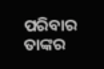ପରିବାର ତାଙ୍କର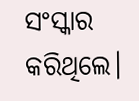ସଂସ୍କାର କରିଥିଲେ।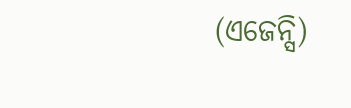(ଏଜେନ୍ସି)